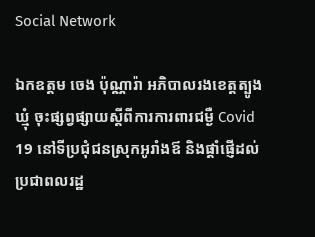Social Network

ឯកឧត្តម ចេង ប៉ុណ្ណារ៉ា អភិបាលរងខេត្តត្បូងឃ្មុំ ចុះផ្សព្វផ្សាយស្ដីពីការការពារជម្ងឺ Covid 19 នៅទីប្រជុំជនស្រុកអូរាំងឪ និងផ្ដាំផ្ញើដល់ប្រជាពលរដ្ឋ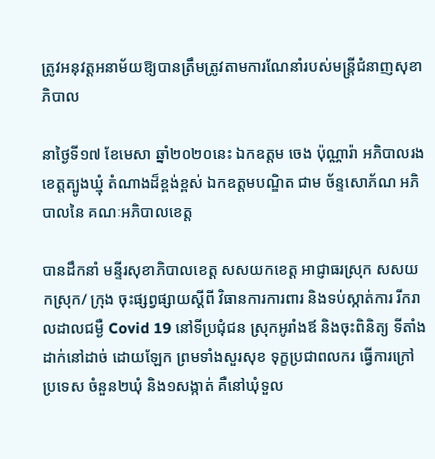ត្រូវអនុវត្តអនាម័យឱ្យបានត្រឹមត្រូវតាមការណែនាំរបស់មន្ត្រីជំនាញសុខាភិបាល

នាថ្ងៃទី១៧ ខែមេសា ឆ្នាំ២០២០នេះ ឯកឧត្តម ចេង ប៉ុណ្ណារ៉ា អភិបាលរងខេត្តត្បូងឃ្មុំ តំណាងដ៏ខ្ពង់ខ្ពស់ ឯកឧត្តមបណ្ឌិត ជាម ច័ន្ទសោភ័ណ អភិបាលនៃ គណៈអភិបាលខេត្ត

បានដឹកនាំ មន្ទីរសុខាភិបាលខេត្ត សសយកខេត្ត អាជ្ញាធរស្រុក សសយកស្រុក/ ក្រុង ចុះផ្សព្វផ្សាយស្ដីពី វិធានការការពារ និងទប់ស្កាត់ការ រីករាលដាលជម្ងឺ Covid 19 នៅទីប្រជុំជន ស្រុកអូរាំងឪ និងចុះពិនិត្យ ទីតាំងដាក់នៅដាច់ ដោយឡែក ព្រមទាំងសួរសុខ ទុក្ខប្រជាពលករ ធ្វើការក្រៅប្រទេស ចំនួន២ឃុំ និង១សង្កាត់ គឺនៅឃុំទួល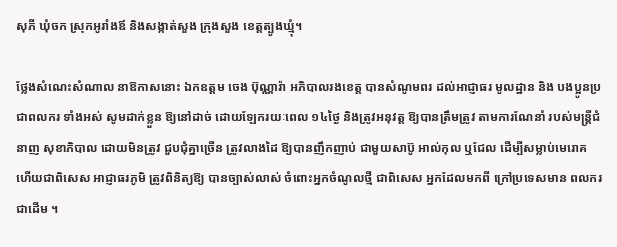សុភី ឃុំចក ស្រុកអូរាំងឪ និងសង្កាត់សួង ក្រុងសួង ខេត្តត្បូងឃ្មុំ។

ថ្លែងសំណេះសំណាល នាឱកាសនោះ ឯកឧត្តម ចេង ប៊ុណ្ណារ៉ា អភិបាលរងខេត្ត បានសំណូមពរ ដល់អាជ្ញាធរ មូលដ្ឋាន និង បងប្អូនប្រជាពលករ ទាំងអស់ សូមដាក់ខ្លួន ឱ្យនៅដាច់ ដោយឡែករយៈពេល ១៤ថ្ងៃ និងត្រូវអនុវត្ត ឱ្យបានត្រឹមត្រូវ តាមការណែនាំ របស់មន្ត្រីជំនាញ សុខាភិបាល ដោយមិនត្រូវ ជួបជុំគ្នាច្រើន ត្រូវលាងដៃ ឱ្យបានញឹកញាប់ ជាមួយសាប៊ូ អាល់កុល ឬជែល ដើម្បីសម្លាប់មេរោគ ហើយជាពិសេស អាជ្ញាធរភូមិ ត្រូវពិនិត្យឱ្យ បានច្បាស់លាស់ ចំពោះអ្នកចំណូលថ្មី ជាពិសេស អ្នកដែលមកពី ក្រៅប្រទេសមាន ពលករជាដើម ។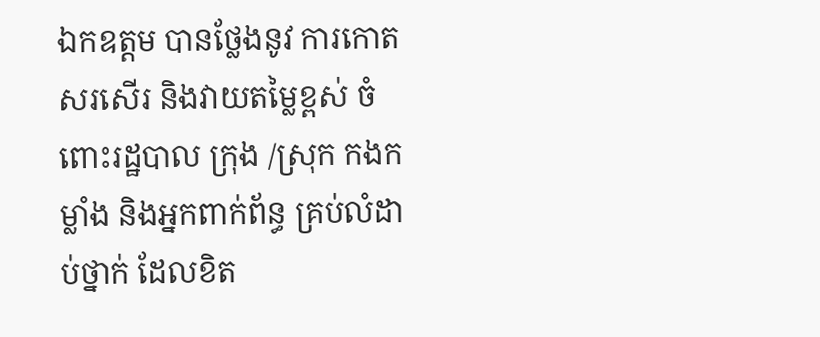ឯកឧត្តម បានថ្លែងនូវ ការកោតសរសើរ និងវាយតម្លៃខ្ពស់ ចំពោះរដ្ឋបាល ក្រុង /ស្រុក កងកម្លាំង និងអ្នកពាក់ព័ន្ធ គ្រប់លំដាប់ថ្នាក់ ដែលខិត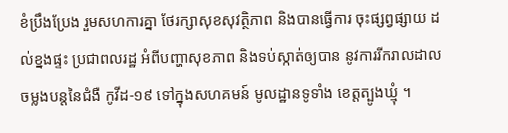ខំប្រឹងប្រែង រួមសហការគ្នា ថែរក្សាសុខសុវត្ថិភាព និងបានធ្វើការ ចុះផ្សព្វផ្សាយ ដល់ខ្នងផ្ទះ ប្រជាពលរដ្ឋ អំពីបញ្ហាសុខភាព និងទប់ស្កាត់ឲ្យបាន នូវការរីករាលដាល ចម្លងបន្តនៃជំងឺ កូវីដ-១៩ ទៅក្នុងសហគមន៍ មូលដ្ឋានទូទាំង ខេត្តត្បូងឃ្មុំ ។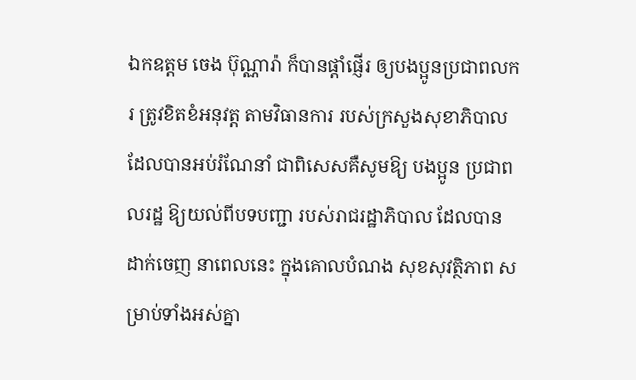ឯកឧត្តម ចេង ប៊ុណ្ណារ៉ា ក៏បានផ្ដាំផ្ញើរ ឲ្យបងប្អូនប្រជាពលករ ត្រូវខិតខំអនុវត្ត តាមវិធានការ របស់ក្រសួងសុខាភិបាល ដែលបានអប់រំណែនាំ ជាពិសេសគឺសូមឱ្យ បងប្អូន ប្រជាពលរដ្ឋ ឱ្យយល់ពីបទបញ្ជា របស់រាជរដ្ឋាភិបាល ដែលបានដាក់ចេញ នាពេលនេះ ក្នុងគោលបំណង សុខសុវត្ថិភាព សម្រាប់ទាំងអស់គ្នា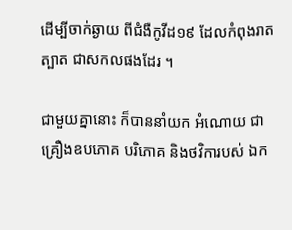ដើម្បីចាក់ឆ្ងាយ ពីជំងឺកូវីដ១៩ ដែលកំពុងរាតត្បាត ជាសកលផងដែរ ។

ជាមួយគ្នានោះ ក៏បាននាំយក អំណោយ ជាគ្រឿងឧបភោគ បរិភោគ និងថវិការបស់ ឯក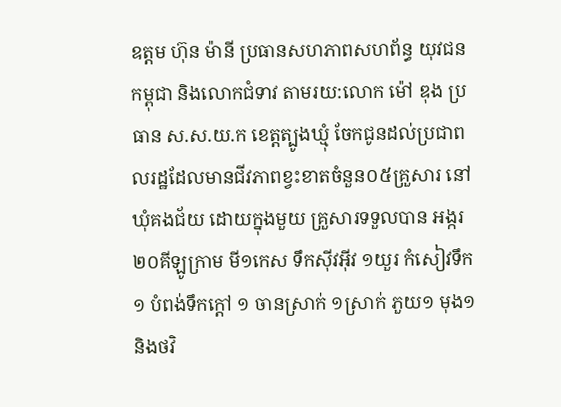ឧត្តម ហ៊ុន ម៉ានី ប្រធានសហភាពសហព័ន្ធ យុវជនកម្ពុជា និងលោកជំទាវ តាមរយ:លោក ម៉ៅ ឌុង ប្រធាន ស.ស.យ.ក ខេត្តត្បូងឃ្មុំ ចែកជូនដល់ប្រជាពលរដ្ឋដែលមានជីវភាពខ្វះខាតចំនួន០៥គ្រួសារ នៅឃុំគងជ័យ ដោយក្នុងមួយ គ្រួសារទទួលបាន អង្ករ ២០គីឡូក្រាម មី១កេស ទឹកស៊ីវអ៊ីវ ១យួរ កំសៀវទឹក ១ បំពង់ទឹកក្ដៅ ១ ចានស្រាក់ ១ស្រាក់ ភួយ១ មុង១ និងថវិ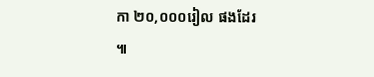កា ២០,០០០រៀល ផងដែរ ៕